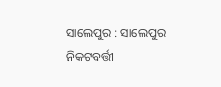ସାଲେପୁର : ସାଲେପୁର ନିକଟବର୍ତ୍ତୀ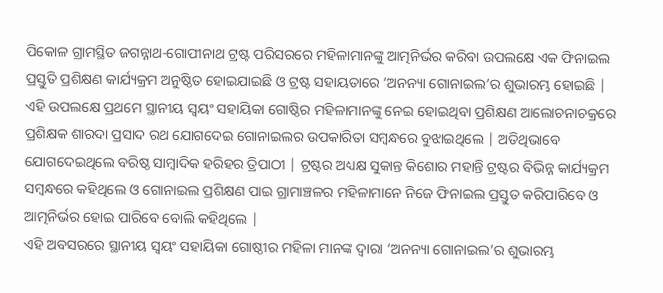ପିକୋଳ ଗ୍ରାମସ୍ଥିତ ଜଗନ୍ନାଥ-ଗୋପୀନାଥ ଟ୍ରଷ୍ଟ ପରିସରରେ ମହିଳାମାନଙ୍କୁ ଆତ୍ମନିର୍ଭର କରିବା ଉପଲକ୍ଷେ ଏକ ଫିନାଇଲ ପ୍ରସ୍ତୁତି ପ୍ରଶିକ୍ଷଣ କାର୍ଯ୍ୟକ୍ରମ ଅନୁଷ୍ଠିତ ହୋଇଯାଇଛି ଓ ଟ୍ରଷ୍ଟ ସହାୟତାରେ ‘ଅନନ୍ୟା ଗୋନାଇଲ’ର ଶୁଭାରମ୍ଭ ହୋଇଛି |
ଏହି ଉପଲକ୍ଷେ ପ୍ରଥମେ ସ୍ଥାନୀୟ ସ୍ବୟଂ ସହାୟିକା ଗୋଷ୍ଠିର ମହିଳାମାନଙ୍କୁ ନେଇ ହୋଇଥିବା ପ୍ରଶିକ୍ଷଣ ଆଲୋଚନାଚକ୍ରରେ ପ୍ରଶିକ୍ଷକ ଶାରଦା ପ୍ରସାଦ ରଥ ଯୋଗଦେଇ ଗୋନାଇଲର ଉପକାରିତା ସମ୍ବନ୍ଧରେ ବୁଝାଇଥିଲେ | ଅତିଥିଭାବେ ଯୋଗଦେଇଥିଲେ ବରିଷ୍ଠ ସାମ୍ବାଦିକ ହରିହର ତ୍ରିପାଠୀ | ଟ୍ରଷ୍ଟର ଅଧ୍ୟକ୍ଷ ସୁକାନ୍ତ କିଶୋର ମହାନ୍ତି ଟ୍ରଷ୍ଟର ବିଭିନ୍ନ କାର୍ଯ୍ୟକ୍ରମ ସମ୍ବନ୍ଧରେ କହିଥିଲେ ଓ ଗୋନାଇଲ ପ୍ରଶିକ୍ଷଣ ପାଇ ଗ୍ରାମାଞ୍ଚଳର ମହିଳାମାନେ ନିଜେ ଫିନାଇଲ ପ୍ରସ୍ତୁତ କରିପାରିବେ ଓ ଆତ୍ମନିର୍ଭର ହୋଇ ପାରିବେ ବୋଲି କହିଥିଲେ |
ଏହି ଅବସରରେ ସ୍ଥାନୀୟ ସ୍ବୟଂ ସହାୟିକା ଗୋଷ୍ଠୀର ମହିଳା ମାନଙ୍କ ଦ୍ବାରା ‘ଅନନ୍ୟା ଗୋନାଇଲ’ର ଶୁଭାରମ୍ଭ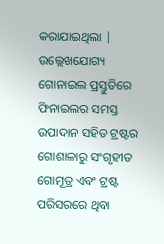କରାଯାଇଥିଲା | ଉଲ୍ଲେଖଯୋଗ୍ୟ ଗୋନାଇଲ ପ୍ରସ୍ତୁତିରେ ଫିନାଇଲର ସମସ୍ତ ଉପାଦାନ ସହିତ ଟ୍ରଷ୍ଟର ଗୋଶାଳାରୁ ସଂଗୃହୀତ ଗୋମୂତ୍ର ଏବଂ ଟ୍ରଷ୍ଟ ପରିସରରେ ଥିବା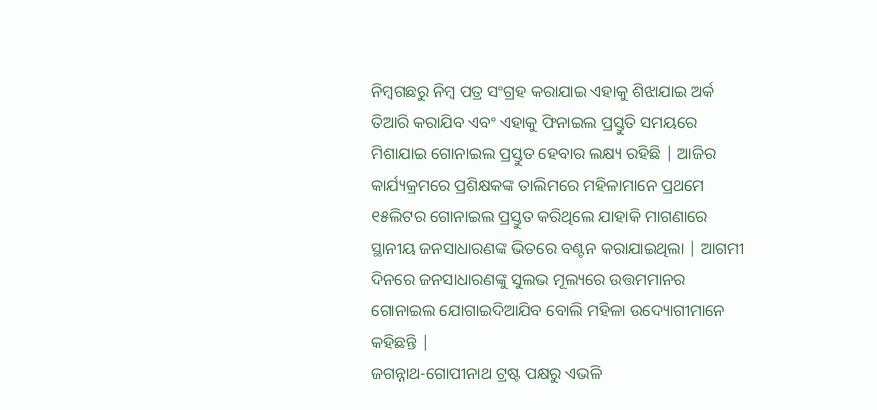ନିମ୍ବଗଛରୁ ନିମ୍ବ ପତ୍ର ସଂଗ୍ରହ କରାଯାଇ ଏହାକୁ ଶିଝାଯାଇ ଅର୍କ ତିଆରି କରାଯିବ ଏବଂ ଏହାକୁ ଫିନାଇଲ ପ୍ରସ୍ତୁତି ସମୟରେ ମିଶାଯାଇ ଗୋନାଇଲ ପ୍ରସ୍ତୁତ ହେବାର ଲକ୍ଷ୍ୟ ରହିଛି | ଆଜିର କାର୍ଯ୍ୟକ୍ରମରେ ପ୍ରଶିକ୍ଷକଙ୍କ ତାଲିମରେ ମହିଳାମାନେ ପ୍ରଥମେ ୧୫ଲିଟର ଗୋନାଇଲ ପ୍ରସ୍ତୁତ କରିଥିଲେ ଯାହାକି ମାଗଣାରେ ସ୍ଥାନୀୟ ଜନସାଧାରଣଙ୍କ ଭିତରେ ବଣ୍ଟନ କରାଯାଇଥିଲା | ଆଗମୀ ଦିନରେ ଜନସାଧାରଣଙ୍କୁ ସୁଲଭ ମୂଲ୍ୟରେ ଉତ୍ତମମାନର ଗୋନାଇଲ ଯୋଗାଇଦିଆଯିବ ବୋଲି ମହିଳା ଉଦ୍ୟୋଗୀମାନେ କହିଛନ୍ତି |
ଜଗନ୍ନାଥ-ଗୋପୀନାଥ ଟ୍ରଷ୍ଟ ପକ୍ଷରୁ ଏଭଳି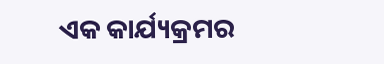ଏକ କାର୍ଯ୍ୟକ୍ରମର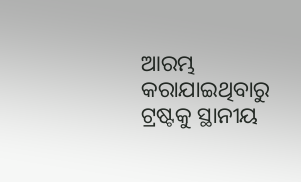ଆରମ୍ଭ କରାଯାଇଥିବାରୁ ଟ୍ରଷ୍ଟକୁ ସ୍ଥାନୀୟ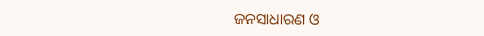ଜନସାଧାରଣ ଓ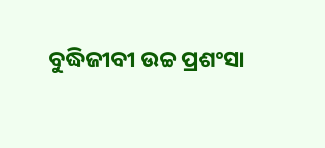ବୁଦ୍ଧିଜୀବୀ ଉଚ୍ଚ ପ୍ରଶଂସା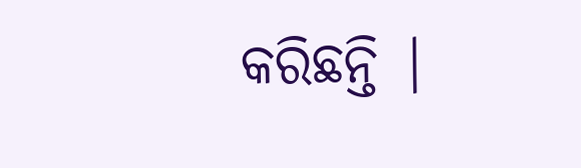କରିଛନ୍ତି |